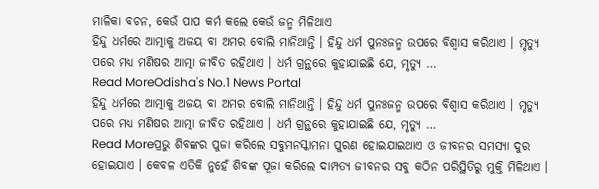ମାଳିକା ବଚନ, କେଉଁ ପାପ କର୍ମ କଲେ କେଉଁ ଜନ୍ମ ମିଳିଥାଏ
ହିନ୍ଦୁ ଧର୍ମରେ ଆତ୍ମାକୁ ଅଜୟ ବା ଅମର ବୋଲି ମାନିଥାନ୍ତି । ହିନ୍ଦୁ ଧର୍ମ ପୁନଃଜନ୍ମ ଉପରେ ବିଶ୍ଵାସ କରିଥାଏ । ମୃତ୍ୟୁ ପରେ ମଧ୍ୟ ମଣିଷର ଆତ୍ମା ଜୀବିତ ରହିଥାଏ । ଧର୍ମ ଗ୍ରନ୍ଥରେ କୁହାଯାଇଛି ଯେ, ମୃତ୍ୟୁ …
Read MoreOdisha's No.1 News Portal
ହିନ୍ଦୁ ଧର୍ମରେ ଆତ୍ମାକୁ ଅଜୟ ବା ଅମର ବୋଲି ମାନିଥାନ୍ତି । ହିନ୍ଦୁ ଧର୍ମ ପୁନଃଜନ୍ମ ଉପରେ ବିଶ୍ଵାସ କରିଥାଏ । ମୃତ୍ୟୁ ପରେ ମଧ୍ୟ ମଣିଷର ଆତ୍ମା ଜୀବିତ ରହିଥାଏ । ଧର୍ମ ଗ୍ରନ୍ଥରେ କୁହାଯାଇଛି ଯେ, ମୃତ୍ୟୁ …
Read Moreପ୍ରଭୁ ଶିବଙ୍କର ପୁଜା କରିଲେ ସବୁମନସ୍କାମନା ପୁରଣ ହୋଇଯାଇଥାଏ ଓ ଜୀବନର ସମସ୍ୟା ଦୁର ହୋଇଯାଏ । କେବଳ ଏତିକି ନୁହେଁ ଶିବଙ୍କ ପୂଜା କରିଲେ ଦାମ୍ପତ୍ୟ ଜୀବନର ସବୁ କଠିନ ପରିସ୍ଥିତିରୁ ମୁକ୍ତି ମିଳିଥାଏ ।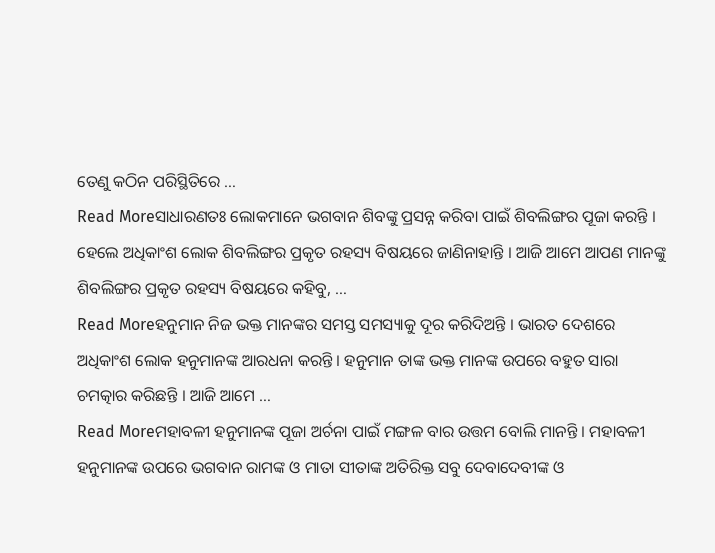ତେଣୁ କଠିନ ପରିସ୍ଥିତିରେ …
Read Moreସାଧାରଣତଃ ଲୋକମାନେ ଭଗବାନ ଶିବଙ୍କୁ ପ୍ରସନ୍ନ କରିବା ପାଇଁ ଶିବଲିଙ୍ଗର ପୂଜା କରନ୍ତି । ହେଲେ ଅଧିକାଂଶ ଲୋକ ଶିବଲିଙ୍ଗର ପ୍ରକୃତ ରହସ୍ୟ ବିଷୟରେ ଜାଣିନାହାନ୍ତି । ଆଜି ଆମେ ଆପଣ ମାନଙ୍କୁ ଶିବଲିଙ୍ଗର ପ୍ରକୃତ ରହସ୍ୟ ବିଷୟରେ କହିବୁ, …
Read Moreହନୁମାନ ନିଜ ଭକ୍ତ ମାନଙ୍କର ସମସ୍ତ ସମସ୍ୟାକୁ ଦୂର କରିଦିଅନ୍ତି । ଭାରତ ଦେଶରେ ଅଧିକାଂଶ ଲୋକ ହନୁମାନଙ୍କ ଆରଧନା କରନ୍ତି । ହନୁମାନ ତାଙ୍କ ଭକ୍ତ ମାନଙ୍କ ଉପରେ ବହୁତ ସାରା ଚମତ୍କାର କରିଛନ୍ତି । ଆଜି ଆମେ …
Read Moreମହାବଳୀ ହନୁମାନଙ୍କ ପୂଜା ଅର୍ଚନା ପାଇଁ ମଙ୍ଗଳ ବାର ଉତ୍ତମ ବୋଲି ମାନନ୍ତି । ମହାବଳୀ ହନୁମାନଙ୍କ ଉପରେ ଭଗବାନ ରାମଙ୍କ ଓ ମାତା ସୀତାଙ୍କ ଅତିରିକ୍ତ ସବୁ ଦେବାଦେବୀଙ୍କ ଓ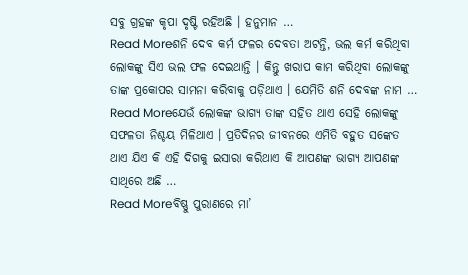ସବୁ ଗ୍ରହଙ୍କ କୃପା ଦୃଷ୍ଟି ରହିଅଛି । ହନୁମାନ …
Read Moreଶନି ଦେବ କର୍ମ ଫଳର ଦେବତା ଅଟନ୍ତି, ଭଲ କର୍ମ କରିଥିବା ଲୋକଙ୍କୁ ସିଏ ଭଲ ଫଳ ଦେଇଥାନ୍ତି । କିନ୍ତୁ ଖରାପ କାମ କରିଥିବା ଲୋକଙ୍କୁ ତାଙ୍କ ପ୍ରକୋପର ସାମନା କରିବାକୁ ପଡ଼ିଥାଏ । ଯେମିତି ଶନି ଦେବଙ୍କ ନାମ …
Read Moreଯେଉଁ ଲୋକଙ୍କ ଭାଗ୍ୟ ତାଙ୍କ ସହିତ ଥାଏ ସେହି ଲୋକଙ୍କୁ ସଫଳତା ନିଶ୍ଚୟ ମିଳିଥାଏ । ପ୍ରତିଦିନର ଜୀବନରେ ଏମିତି ବହୁତ ସଙ୍କେତ ଥାଏ ଯିଏ କି ଏହି ଦିଗକୁ ଇସାରା କରିଥାଏ କି ଆପଣଙ୍କ ଭାଗ୍ୟ ଆପଣଙ୍କ ସାଥିରେ ଅଛି …
Read Moreବିଷ୍ଣୁ ପୁରାଣରେ ମା’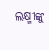ଲକ୍ଷ୍ମୀଙ୍କୁ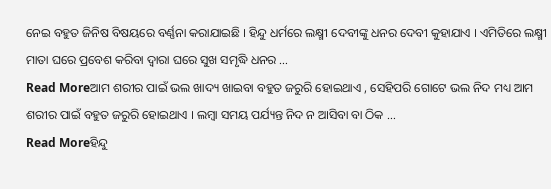ନେଇ ବହୁତ ଜିନିଷ ବିଷୟରେ ବର୍ଣ୍ଣନା କରାଯାଇଛି । ହିନ୍ଦୁ ଧର୍ମରେ ଲକ୍ଷ୍ମୀ ଦେବୀଙ୍କୁ ଧନର ଦେବୀ କୁହାଯାଏ । ଏମିତିରେ ଲକ୍ଷ୍ମୀ ମାତା ଘରେ ପ୍ରବେଶ କରିବା ଦ୍ଵାରା ଘରେ ସୁଖ ସମୃଦ୍ଧି ଧନର …
Read Moreଆମ ଶରୀର ପାଇଁ ଭଲ ଖାଦ୍ୟ ଖାଇବା ବହୁତ ଜରୁରି ହୋଇଥାଏ , ସେହିପରି ଗୋଟେ ଭଲ ନିଦ ମଧ୍ୟ ଆମ ଶରୀର ପାଇଁ ବହୁତ ଜରୁରି ହୋଇଥାଏ । ଲମ୍ବା ସମୟ ପର୍ଯ୍ୟନ୍ତ ନିଦ ନ ଆସିବା ବା ଠିକ …
Read Moreହିନ୍ଦୁ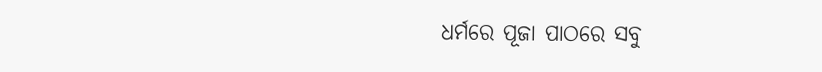ଧର୍ମରେ ପୂଜା ପାଠରେ ସବୁ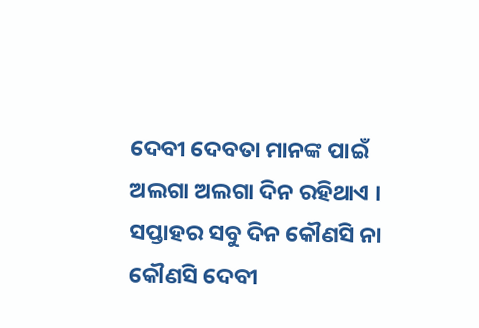ଦେବୀ ଦେବତା ମାନଙ୍କ ପାଇଁ ଅଲଗା ଅଲଗା ଦିନ ରହିଥାଏ । ସପ୍ତାହର ସବୁ ଦିନ କୌଣସି ନା କୌଣସି ଦେବୀ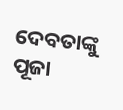ଦେବତାଙ୍କୁ ପୂଜା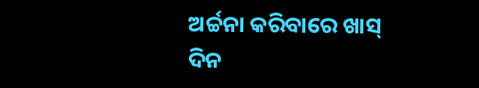ଅର୍ଚ୍ଚନା କରିବାରେ ଖାସ୍ ଦିନ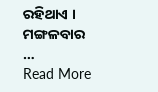ରହିଥାଏ । ମଙ୍ଗଳବାର …
Read More